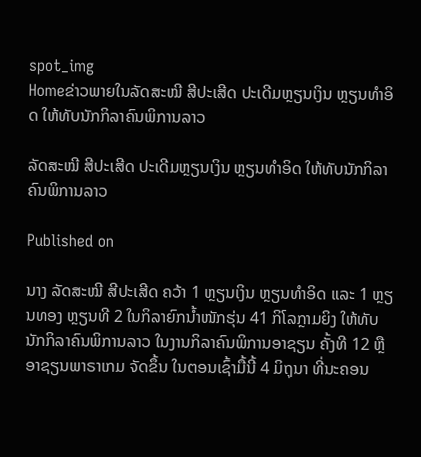spot_img
Homeຂ່າວພາຍໃນລັດສະໝີ ສີປະເສີດ ປະເດີມຫຼຽນເງິນ ຫຼຽນທຳອິດ ໃຫ້ທັບນັກກິລາຄົນພິການລາວ

ລັດສະໝີ ສີປະເສີດ ປະເດີມຫຼຽນເງິນ ຫຼຽນທຳອິດ ໃຫ້ທັບນັກກິລາຄົນພິການລາວ

Published on

ນາງ ລັດສະໝີ ສີປະເສີດ ຄວ້າ 1 ຫຼຽນເງິນ ຫຼຽນທຳອິດ ແລະ 1 ຫຼຽນທອງ ຫຼຽນທີ 2 ໃນກິລາຍົກນໍ້າໜັກຮຸ່ນ 41 ກິໂລກຼາມຍິງ ໃຫ້ທັບນັກກິລາຄົນພິການລາວ ໃນງານກິລາຄົນພິການອາຊຽນ ຄັ້ງທີ 12 ຫຼື ອາຊຽນພາຣາເກມ ຈັດຂຶ້ນ ໃນຕອນເຊົ້າມື້ນີ້ 4 ມິຖຸນາ ທີ່ນະຄອນ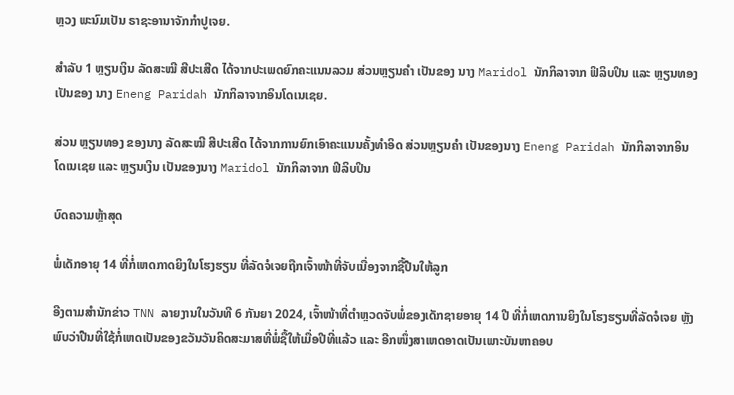ຫຼວງ ພະນົມເປັນ ຣາຊະອານາຈັກກຳປູເຈຍ.

ສຳລັບ 1 ຫຼຽນເງິນ ລັດສະໝີ ສີປະເສີດ ໄດ້ຈາກປະເພດຍົກຄະແນນລວມ ສ່ວນຫຼຽນຄຳ ເປັນຂອງ ນາງ Maridol ນັກກິລາຈາກ ຟິລິບປິນ ແລະ ຫຼຽນທອງ ເປັນຂອງ ນາງ Eneng Paridah ນັກກິລາຈາກອິນໂດເນເຊຍ.

ສ່ວນ ຫຼຽນທອງ ຂອງນາງ ລັດສະໝີ ສີປະເສີດ ໄດ້ຈາກການຍົກເອົາຄະແນນຄັ້ງທຳອິດ ສ່ວນຫຼຽນຄຳ ເປັນຂອງນາງ Eneng Paridah ນັກກິລາຈາກອິນໂດເນເຊຍ ແລະ ຫຼຽນເງິນ ເປັນຂອງນາງ Maridol ນັກກິລາຈາກ ຟິລິບປິນ

ບົດຄວາມຫຼ້າສຸດ

ພໍ່ເດັກອາຍຸ 14 ທີ່ກໍ່ເຫດກາດຍິງໃນໂຮງຮຽນ ທີ່ລັດຈໍເຈຍຖືກເຈົ້າໜ້າທີ່ຈັບເນື່ອງຈາກຊື້ປືນໃຫ້ລູກ

ອີງຕາມສຳນັກຂ່າວ TNN ລາຍງານໃນວັນທີ 6 ກັນຍາ 2024, ເຈົ້າໜ້າທີ່ຕຳຫຼວດຈັບພໍ່ຂອງເດັກຊາຍອາຍຸ 14 ປີ ທີ່ກໍ່ເຫດການຍິງໃນໂຮງຮຽນທີ່ລັດຈໍເຈຍ ຫຼັງພົບວ່າປືນທີ່ໃຊ້ກໍ່ເຫດເປັນຂອງຂວັນວັນຄິດສະມາສທີ່ພໍ່ຊື້ໃຫ້ເມື່ອປີທີ່ແລ້ວ ແລະ ອີກໜຶ່ງສາເຫດອາດເປັນເພາະບັນຫາຄອບ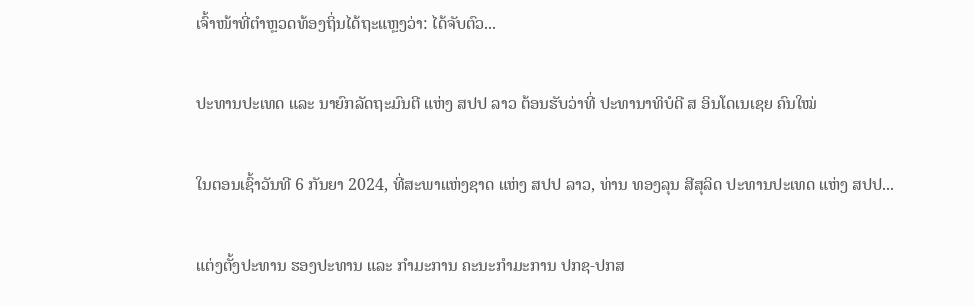ເຈົ້າໜ້າທີ່ຕຳຫຼວດທ້ອງຖິ່ນໄດ້ຖະແຫຼງວ່າ: ໄດ້ຈັບຕົວ...

ປະທານປະເທດ ແລະ ນາຍົກລັດຖະມົນຕີ ແຫ່ງ ສປປ ລາວ ຕ້ອນຮັບວ່າທີ່ ປະທານາທິບໍດີ ສ ອິນໂດເນເຊຍ ຄົນໃໝ່

ໃນຕອນເຊົ້າວັນທີ 6 ກັນຍາ 2024, ທີ່ສະພາແຫ່ງຊາດ ແຫ່ງ ສປປ ລາວ, ທ່ານ ທອງລຸນ ສີສຸລິດ ປະທານປະເທດ ແຫ່ງ ສປປ...

ແຕ່ງຕັ້ງປະທານ ຮອງປະທານ ແລະ ກຳມະການ ຄະນະກຳມະການ ປກຊ-ປກສ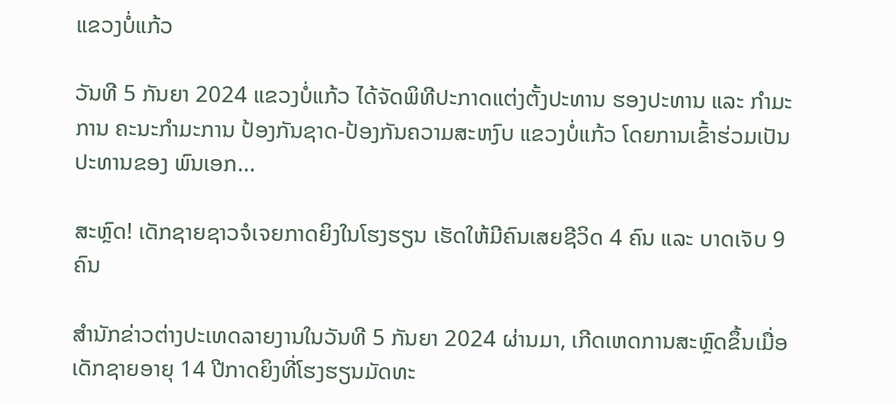ແຂວງບໍ່ແກ້ວ

ວັນທີ 5 ກັນຍາ 2024 ແຂວງບໍ່ແກ້ວ ໄດ້ຈັດພິທີປະກາດແຕ່ງຕັ້ງປະທານ ຮອງປະທານ ແລະ ກຳມະການ ຄະນະກຳມະການ ປ້ອງກັນຊາດ-ປ້ອງກັນຄວາມສະຫງົບ ແຂວງບໍ່ແກ້ວ ໂດຍການເຂົ້າຮ່ວມເປັນປະທານຂອງ ພົນເອກ...

ສະຫຼົດ! ເດັກຊາຍຊາວຈໍເຈຍກາດຍິງໃນໂຮງຮຽນ ເຮັດໃຫ້ມີຄົນເສຍຊີວິດ 4 ຄົນ ແລະ ບາດເຈັບ 9 ຄົນ

ສຳນັກຂ່າວຕ່າງປະເທດລາຍງານໃນວັນທີ 5 ກັນຍາ 2024 ຜ່ານມາ, ເກີດເຫດການສະຫຼົດຂຶ້ນເມື່ອເດັກຊາຍອາຍຸ 14 ປີກາດຍິງທີ່ໂຮງຮຽນມັດທະ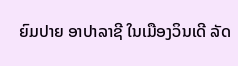ຍົມປາຍ ອາປາລາຊີ ໃນເມືອງວິນເດີ ລັດ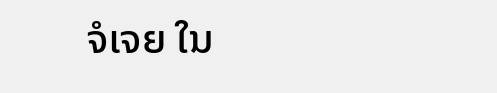ຈໍເຈຍ ໃນ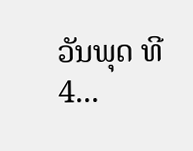ວັນພຸດ ທີ 4...